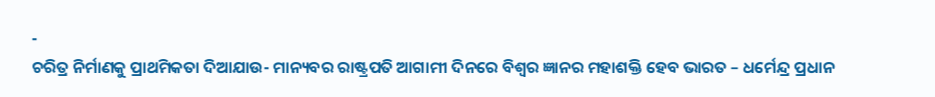-
ଚରିତ୍ର ନିର୍ମାଣକୁ ପ୍ରାଥମିକତା ଦିଆଯାଉ- ମାନ୍ୟବର ରାଷ୍ଟ୍ରପତି ଆଗାମୀ ଦିନରେ ବିଶ୍ୱର ଜ୍ଞାନର ମହାଶକ୍ତି ହେବ ଭାରତ – ଧର୍ମେନ୍ଦ୍ର ପ୍ରଧାନ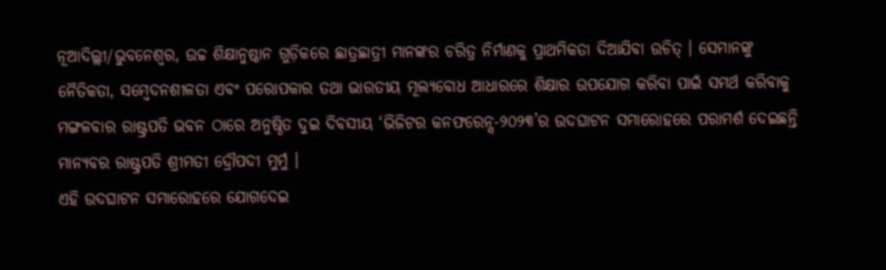ନୂଆଦିଲ୍ଲୀ/ଭୁବନେଶ୍ୱର, ଉଚ୍ଚ ଶିକ୍ଷାନୁଷ୍ଠାନ ଗୁଡ଼ିକରେ ଛାତ୍ରଛାତ୍ରୀ ମାନଙ୍କର ଚରିତ୍ର ନିର୍ମାଣକୁ ପ୍ରାଥମିକତା ଦିଆଯିବା ଉଚିତ୍ । ସେମାନଙ୍କୁ ନୈତିକତା, ସମ୍ବେଦନଶୀଳତା ଏବଂ ପରୋପକାର ତଥା ଭାରତୀୟ ମୂଲ୍ୟବୋଧ ଆଧାରରେ ଶିକ୍ଷାର ଉପଯୋଗ କରିବା ପାଇଁ ସମର୍ଥ କରିବାକୁ ମଙ୍ଗଳବାର ରାଷ୍ଟ୍ରପତି ଭବନ ଠାରେ ଅନୁଷ୍ଠିତ ଦୁଇ ଦିବସୀୟ ‘ଭିଜିଟର କନଫରେନ୍ସ-୨୦୨୩’ର ଉଦଘାଟନ ସମାରୋହରେ ପରାମର୍ଶ ଦେଇଛନ୍ତି ମାନ୍ୟବର ରାଷ୍ଟ୍ରପତି ଶ୍ରୀମତୀ ଦ୍ରୌପଦୀ ମୁର୍ମୁ ।
ଏହି ଉଦଘାଟନ ସମାରୋହରେ ଯୋଗଦେଇ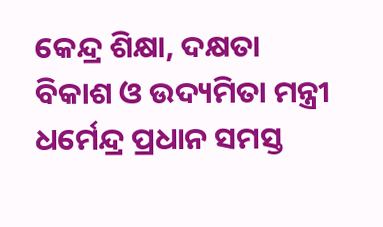କେନ୍ଦ୍ର ଶିକ୍ଷା, ଦକ୍ଷତା ବିକାଶ ଓ ଉଦ୍ୟମିତା ମନ୍ତ୍ରୀ ଧର୍ମେନ୍ଦ୍ର ପ୍ରଧାନ ସମସ୍ତ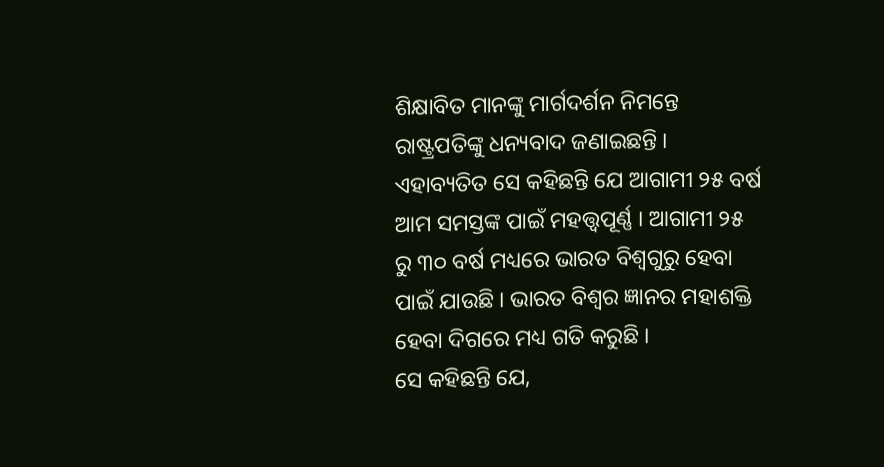ଶିକ୍ଷାବିତ ମାନଙ୍କୁ ମାର୍ଗଦର୍ଶନ ନିମନ୍ତେ ରାଷ୍ଟ୍ରପତିଙ୍କୁ ଧନ୍ୟବାଦ ଜଣାଇଛନ୍ତି । ଏହାବ୍ୟତିତ ସେ କହିଛନ୍ତି ଯେ ଆଗାମୀ ୨୫ ବର୍ଷ ଆମ ସମସ୍ତଙ୍କ ପାଇଁ ମହତ୍ତ୍ୱପୂର୍ଣ୍ଣ । ଆଗାମୀ ୨୫ ରୁ ୩୦ ବର୍ଷ ମଧ୍ୟରେ ଭାରତ ବିଶ୍ୱଗୁରୁ ହେବା ପାଇଁ ଯାଉଛି । ଭାରତ ବିଶ୍ୱର ଜ୍ଞାନର ମହାଶକ୍ତି ହେବା ଦିଗରେ ମଧ୍ୟ ଗତି କରୁଛି ।
ସେ କହିଛନ୍ତି ଯେ,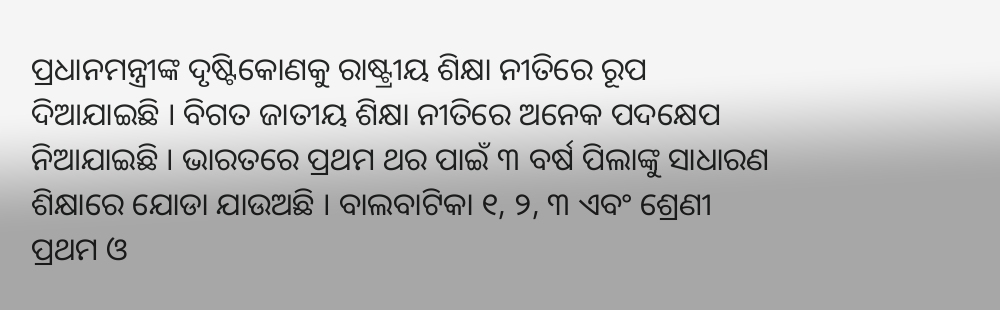ପ୍ରଧାନମନ୍ତ୍ରୀଙ୍କ ଦୃଷ୍ଟିକୋଣକୁ ରାଷ୍ଟ୍ରୀୟ ଶିକ୍ଷା ନୀତିରେ ରୂପ ଦିଆଯାଇଛି । ବିଗତ ଜାତୀୟ ଶିକ୍ଷା ନୀତିରେ ଅନେକ ପଦକ୍ଷେପ ନିଆଯାଇଛି । ଭାରତରେ ପ୍ରଥମ ଥର ପାଇଁ ୩ ବର୍ଷ ପିଲାଙ୍କୁ ସାଧାରଣ ଶିକ୍ଷାରେ ଯୋଡା ଯାଉଅଛି । ବାଲବାଟିକା ୧, ୨, ୩ ଏବଂ ଶ୍ରେଣୀ ପ୍ରଥମ ଓ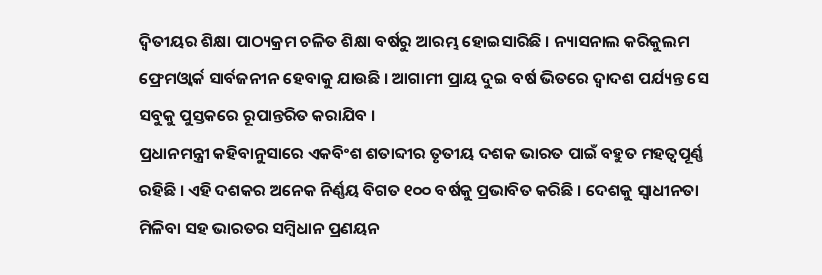ଦ୍ୱିତୀୟର ଶିକ୍ଷା ପାଠ୍ୟକ୍ରମ ଚଳିତ ଶିକ୍ଷା ବର୍ଷରୁ ଆରମ୍ଭ ହୋଇସାରିଛି । ନ୍ୟାସନାଲ କରିକୁଲମ ଫ୍ରେମଓ୍ୱାର୍କ ସାର୍ବଜନୀନ ହେବାକୁ ଯାଉଛି । ଆଗାମୀ ପ୍ରାୟ ଦୁଇ ବର୍ଷ ଭିତରେ ଦ୍ୱାଦଶ ପର୍ଯ୍ୟନ୍ତ ସେ ସବୁକୁ ପୁସ୍ତକରେ ରୂପାନ୍ତରିତ କରାଯିବ ।
ପ୍ରଧାନମନ୍ତ୍ରୀ କହିବାନୁସାରେ ଏକବିଂଶ ଶତାବ୍ଦୀର ତୃତୀୟ ଦଶକ ଭାରତ ପାଇଁ ବହୁତ ମହତ୍ୱପୂର୍ଣ୍ଣ ରହିଛି । ଏହି ଦଶକର ଅନେକ ନିର୍ଣ୍ଣୟ ବିଗତ ୧୦୦ ବର୍ଷକୁ ପ୍ରଭାବିତ କରିଛି । ଦେଶକୁ ସ୍ୱାଧୀନତା ମିଳିବା ସହ ଭାରତର ସମ୍ବିଧାନ ପ୍ରଣୟନ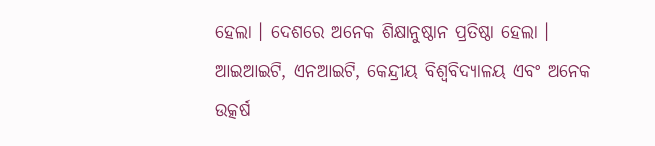ହେଲା । ଦେଶରେ ଅନେକ ଶିକ୍ଷାନୁଷ୍ଠାନ ପ୍ରତିଷ୍ଠା ହେଲା । ଆଇଆଇଟି, ଏନଆଇଟି, କେନ୍ଦ୍ରୀୟ ବିଶ୍ୱବିଦ୍ୟାଳୟ ଏବଂ ଅନେକ ଉତ୍କର୍ଷ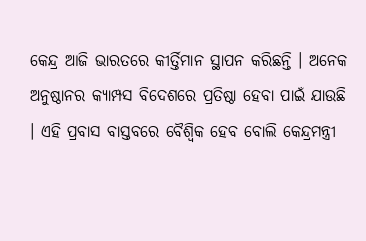କେନ୍ଦ୍ର ଆଜି ଭାରତରେ କୀର୍ତ୍ତିମାନ ସ୍ଥାପନ କରିଛନ୍ତି । ଅନେକ ଅନୁଷ୍ଠାନର କ୍ୟାମ୍ପସ ବିଦେଶରେ ପ୍ରତିଷ୍ଠା ହେବା ପାଇଁ ଯାଉଛି । ଏହି ପ୍ରବାସ ବାସ୍ତବରେ ବୈଶ୍ୱିକ ହେବ ବୋଲି କେନ୍ଦ୍ରମନ୍ତ୍ରୀ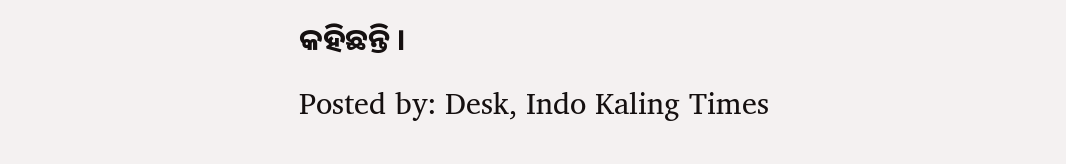କହିଛନ୍ତି ।
Posted by: Desk, Indo Kaling Times